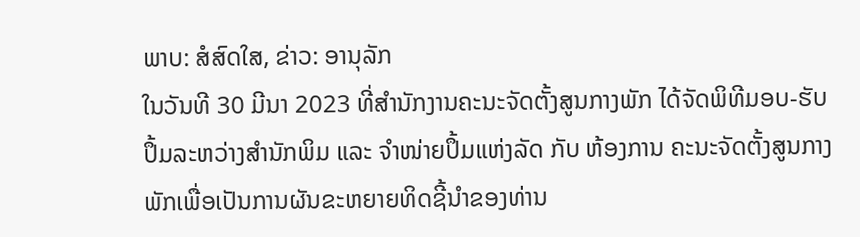ພາບ: ສໍສົດໃສ, ຂ່າວ: ອານຸລັກ
ໃນວັນທີ 30 ມີນາ 2023 ທີ່ສໍານັກງານຄະນະຈັດຕັ້ງສູນກາງພັກ ໄດ້ຈັດພິທີມອບ-ຮັບປຶ້ມລະຫວ່າງສໍານັກພິມ ແລະ ຈໍາໜ່າຍປຶ້ມແຫ່ງລັດ ກັບ ຫ້ອງການ ຄະນະຈັດຕັ້ງສູນກາງພັກເພື່ອເປັນການຜັນຂະຫຍາຍທິດຊີ້ນໍາຂອງທ່ານ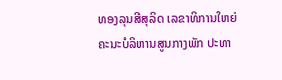ທອງລຸນສີສຸລິດ ເລຂາທິການໃຫຍ່ ຄະນະບໍລິຫານສູນກາງພັກ ປະທາ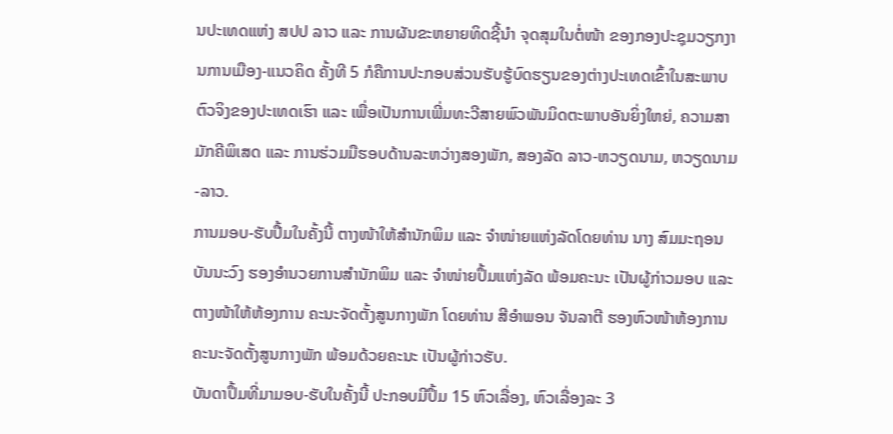ນປະເທດແຫ່ງ ສປປ ລາວ ແລະ ການຜັນຂະຫຍາຍທິດຊີ້ນໍາ ຈຸດສຸມໃນຕໍ່ໜ້າ ຂອງກອງປະຊຸມວຽກງານການເມືອງ-ແນວຄິດ ຄັ້ງທີ 5 ກໍຄືການປະກອບສ່ວນຮັບຮູ້ບົດຮຽນຂອງຕ່າງປະເທດເຂົ້າໃນສະພາບຕົວຈິງຂອງປະເທດເຮົາ ແລະ ເພື່ອເປັນການເພີ່ມທະວີສາຍພົວພັນມິດຕະພາບອັນຍິ່ງໃຫຍ່, ຄວາມສາມັກຄີພິເສດ ແລະ ການຮ່ວມມືຮອບດ້ານລະຫວ່າງສອງພັກ, ສອງລັດ ລາວ-ຫວຽດນາມ, ຫວຽດນາມ-ລາວ.
ການມອບ-ຮັບປຶ້ມໃນຄັ້ງນີ້ ຕາງໜ້າໃຫ້ສໍານັກພິມ ແລະ ຈໍາໜ່າຍແຫ່ງລັດໂດຍທ່ານ ນາງ ສົມມະຖອນ ບັນນະວົງ ຮອງອໍານວຍການສໍານັກພິມ ແລະ ຈໍາໜ່າຍປຶ້ມແຫ່ງລັດ ພ້ອມຄະນະ ເປັນຜູ້ກ່າວມອບ ແລະ ຕາງໜ້າໃຫ້ຫ້ອງການ ຄະນະຈັດຕັ້ງສູນກາງພັກ ໂດຍທ່ານ ສີອໍາພອນ ຈັນລາຕີ ຮອງຫົວໜ້າຫ້ອງການ ຄະນະຈັດຕັ້ງສູນກາງພັກ ພ້ອມດ້ວຍຄະນະ ເປັນຜູ້ກ່າວຮັບ.
ບັນດາປຶ້ມທີ່ມາມອບ-ຮັບໃນຄັ້ງນີ້ ປະກອບມີປຶ້ມ 15 ຫົວເລື່ອງ, ຫົວເລື່ອງລະ 3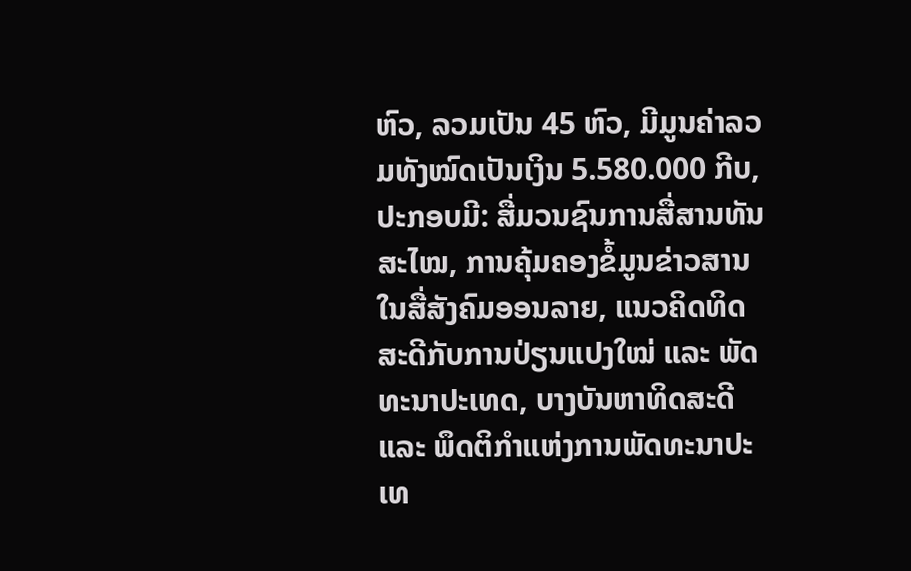ຫົວ, ລວມເປັນ 45 ຫົວ, ມີມູນຄ່າລວມທັງໝົດເປັນເງິນ 5.580.000 ກີບ, ປະກອບມີ: ສື່ມວນຊົນການສື່ສານທັນສະໄໝ, ການຄຸ້ມຄອງຂໍ້ມູນຂ່າວສານໃນສື່ສັງຄົມອອນລາຍ, ແນວຄິດທິດສະດີກັບການປ່ຽນແປງໃໝ່ ແລະ ພັດທະນາປະເທດ, ບາງບັນຫາທິດສະດີ ແລະ ພຶດຕິກໍາແຫ່ງການພັດທະນາປະເທ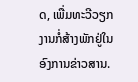ດ, ເພື່ມທະວີວຽກງານກໍ່ສ້າງພັກຢູ່ໃນອົງການຂ່າວສານ.